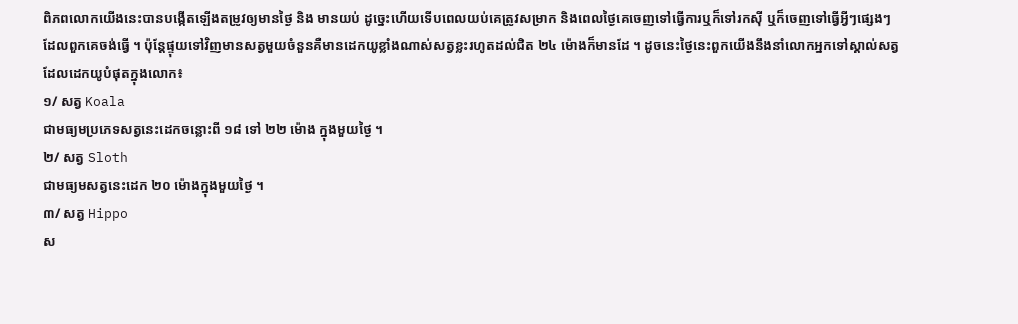ពិភពលោកយើងនេះបានបង្កើតឡើងតម្រូវឲ្យមានថ្ងៃ និង មានយប់ ដូច្នេះហើយទើបពេលយប់គេត្រូវសម្រាក និងពេលថ្ងៃគេចេញទៅធ្វើការឬក៏ទៅរកស៊ី ឬក៏ចេញទៅធ្វើអ្វីៗផ្សេងៗដែលពួកគេចង់ធ្វើ ។ ប៉ុន្តែផ្ទុយទៅវិញមានសត្វមួយចំនួនគឺមានដេកយូខ្លាំងណាស់សត្វខ្លះរហូតដល់ជិត ២៤ ម៉ោងក៏មានដែ ។ ដូចនេះថ្ងៃនេះពួកយើងនឹងនាំលោកអ្នកទៅស្គាល់សត្វដែលដេកយូបំផុតក្នុងលោក៖
១/ សត្វ Koala
ជាមធ្យមប្រភេទសត្វនេះដេកចន្លោះពី ១៨ ទៅ ២២ ម៉ោង ក្នុងមួយថ្ងៃ ។
២/ សត្វ Sloth
ជាមធ្យមសត្វនេះដេក ២០ ម៉ោងក្នុងមួយថ្ងៃ ។
៣/ សត្វ Hippo
ស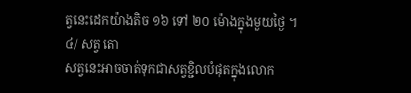ត្វនេះដេកយ៉ាងតិច ១៦ ទៅ ២០ ម៉ោងក្នុងមួយថ្ងៃ ។
៤/ សត្វ តោ
សត្វនេះអាចចាត់ទុកជាសត្វខ្ជិលបំផុតក្នុងលោក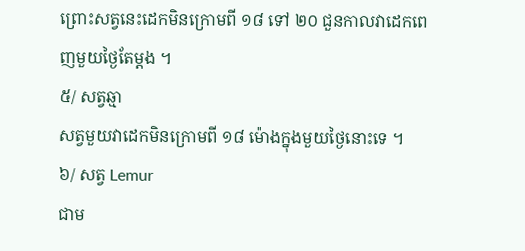ព្រោះសត្វនេះដេកមិនក្រោមពី ១៨ ទៅ ២០ ជួនកាលវាដេកពេញមួយថ្ងៃតែម្ដង ។
៥/ សត្វឆ្មា
សត្វមួយវាដេកមិនក្រោមពី ១៨ ម៉ោងក្នុងមួយថ្ងៃនោះទេ ។
៦/ សត្វ Lemur
ជាម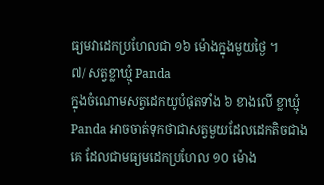ធ្យមវាដេកប្រហែលជា ១៦ ម៉ោងក្នុងមួយថ្ងៃ ។
៧/ សត្វខ្លាឃ្មុំ Panda
ក្នុងចំណោមសត្វដេកយូបំផុតទាំង ៦ ខាងលើ ខ្លាឃ្មុំ Panda អាចចាត់ទុកថាជាសត្វមួយដែលដេកតិចជាងគេ ដែលជាមធ្យមដេកប្រហែល ១០ ម៉ោង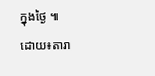ក្នុងថ្ងៃ ៕
ដោយ៖តារា